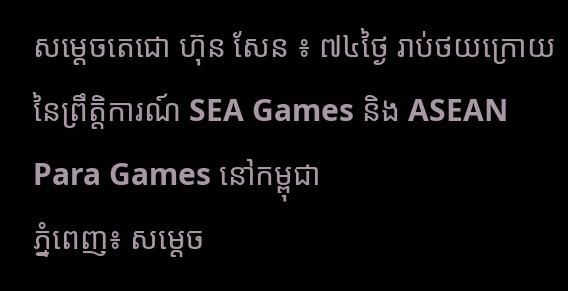សម្ដេចតេជោ ហ៊ុន សែន ៖ ៧៤ថ្ងៃ រាប់ថយក្រោយ នៃព្រឹត្តិការណ៍ SEA Games និង ASEAN Para Games នៅកម្ពុជា
ភ្នំពេញ៖ សម្ដេច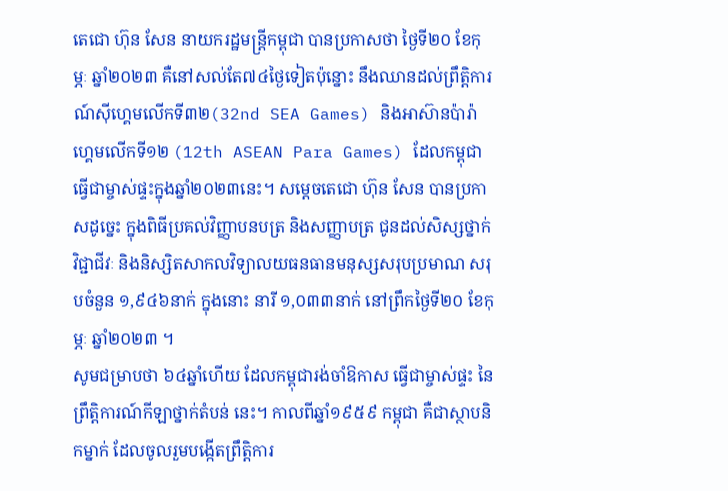តេជោ ហ៊ុន សែន នាយករដ្ឋមន្ត្រីកម្ពុជា បានប្រកាសថា ថ្ងៃទី២០ ខែកុម្ភៈ ឆ្នាំ២០២៣ គឺនៅសល់តែ៧៤ថ្ងៃទៀតប៉ុន្នោះ នឹងឈានដល់ព្រឹត្តិការណ៍ស៊ីហ្គេមលើកទី៣២(32nd SEA Games) និងអាស៊ានប៉ារ៉ាហ្គេមលើកទី១២ (12th ASEAN Para Games) ដែលកម្ពុជាធ្វើជាម្ចាស់ផ្ទះក្នុងឆ្នាំ២០២៣នេះ។ សម្ដេចតេជោ ហ៊ុន សែន បានប្រកាសដូច្នេះ ក្នុងពិធីប្រគល់វិញ្ញាបនបត្រ និងសញ្ញាបត្រ ជូនដល់សិស្សថ្នាក់វិជ្ជាជីវៈ និងនិស្សិតសាកលវិទ្យាលយធនធានមនុស្សសរុបប្រមាណ សរុបចំនួន ១,៩៤៦នាក់ ក្នុងនោះ នារី ១,០៣៣នាក់ នៅព្រឹកថ្ងៃទី២០ ខែកុម្ភៈ ឆ្នាំ២០២៣ ។
សូមជម្រាបថា ៦៤ឆ្នាំហើយ ដែលកម្ពុជារង់ចាំឱកាស ធ្វើជាម្ចាស់ផ្ទះ នៃព្រឹត្តិការណ៍កីឡាថ្នាក់តំបន់ នេះ។ កាលពីឆ្នាំ១៩៥៩ កម្ពុជា គឺជាស្ថាបនិកម្នាក់ ដែលចូលរួមបង្កើតព្រឹត្តិការ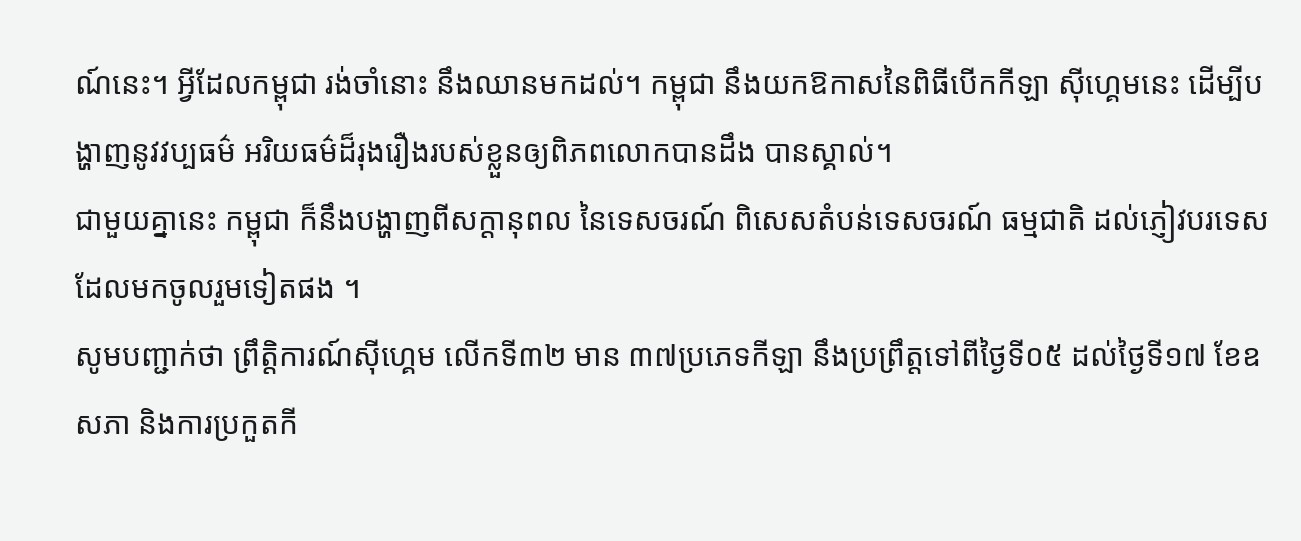ណ៍នេះ។ អ្វីដែលកម្ពុជា រង់ចាំនោះ នឹងឈានមកដល់។ កម្ពុជា នឹងយកឱកាសនៃពិធីបើកកីឡា ស៊ីហ្គេមនេះ ដើម្បីបង្ហាញនូវវប្បធម៌ អរិយធម៌ដ៏រុងរឿងរបស់ខ្លួនឲ្យពិភពលោកបានដឹង បានស្គាល់។
ជាមួយគ្នានេះ កម្ពុជា ក៏នឹងបង្ហាញពីសក្ដានុពល នៃទេសចរណ៍ ពិសេសតំបន់ទេសចរណ៍ ធម្មជាតិ ដល់ភ្ញៀវបរទេស ដែលមកចូលរួមទៀតផង ។
សូមបញ្ជាក់ថា ព្រឹត្តិការណ៍ស៊ីហ្គេម លើកទី៣២ មាន ៣៧ប្រភេទកីឡា នឹងប្រព្រឹត្តទៅពីថ្ងៃទី០៥ ដល់ថ្ងៃទី១៧ ខែឧសភា និងការប្រកួតកី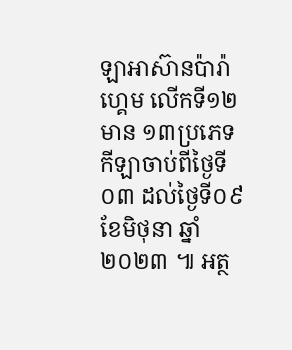ឡាអាស៊ានប៉ារ៉ាហ្គេម លើកទី១២ មាន ១៣ប្រភេទកីឡាចាប់ពីថ្ងៃទី០៣ ដល់ថ្ងៃទី០៩ ខែមិថុនា ឆ្នាំ២០២៣ ៕ អត្ថ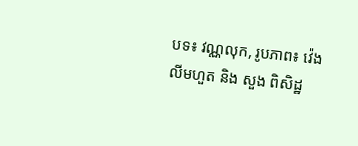បទ៖ វណ្ណលុក, រូបភាព៖ វ៉េង លីមហួត និង សួង ពិសិដ្ឋ